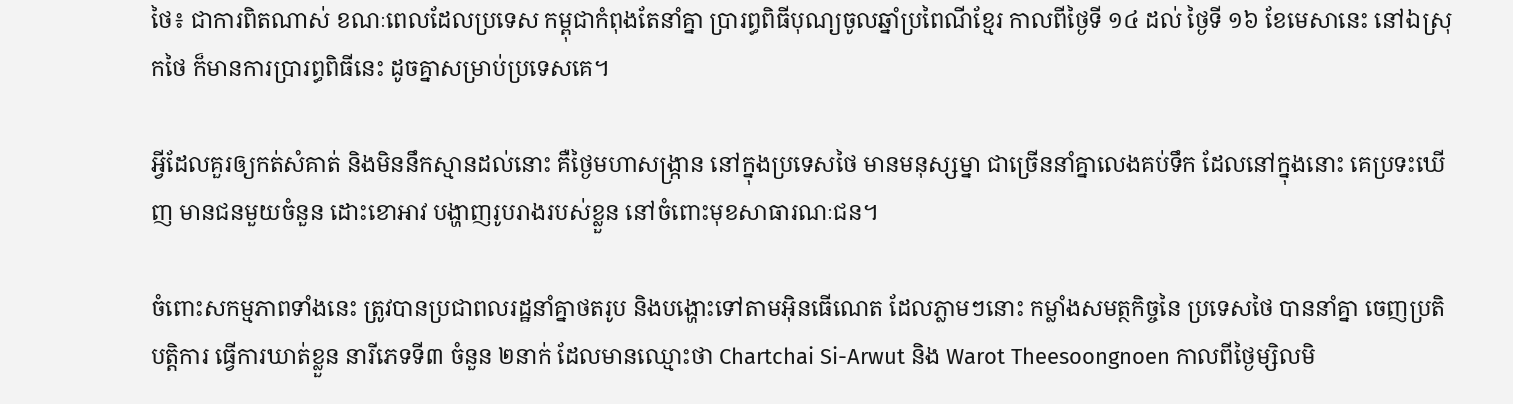ថៃ៖ ជាការពិតណាស់ ខណៈពេលដែលប្រទេស កម្ពុជាកំពុងតែនាំគ្នា ប្រារព្ធពិធីបុណ្យចូលឆ្នាំប្រពៃណីខ្មែរ កាលពីថ្ងៃទី ១៤ ដល់ ថ្ងៃទី ១៦ ខែមេសានេះ នៅឯស្រុកថៃ ក៏មានការប្រារព្ធពិធីនេះ ដូចគ្នាសម្រាប់ប្រទេសគេ។

អ្វីដែលគួរឲ្យកត់សំគាត់ និងមិននឹកស្មានដល់នោះ គឺថ្ងៃមហាសង្ក្រាន នៅក្នុងប្រទេសថៃ មានមនុស្សម្នា ជាច្រើននាំគ្នាលេងគប់ទឹក ដែលនៅក្នុងនោះ គេប្រទះឃើញ មានជនមួយចំនួន ដោះខោអាវ បង្ហាញរូបរាងរបស់ខ្លួន នៅចំពោះមុខសាធារណៈជន។

ចំពោះសកម្មភាពទាំងនេះ ត្រូវបានប្រជាពលរដ្ឋនាំគ្នាថតរូប និងបង្ហោះទៅតាមអ៊ិនធើណេត ដែលភ្លាមៗនោះ កម្លាំងសមត្ថកិច្ចនៃ ប្រទេសថៃ បាននាំគ្នា ចេញប្រតិបត្ដិការ ធ្វើការឃាត់ខ្លួន នារីភេទទី៣ ចំនួន ២នាក់ ដែលមានឈ្មោះថា Chartchai Si-Arwut និង Warot Theesoongnoen កាលពីថ្ងៃម្សិលមិ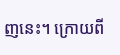ញនេះ។ ក្រោយពី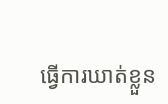ធ្វើការឃាត់ខ្លួន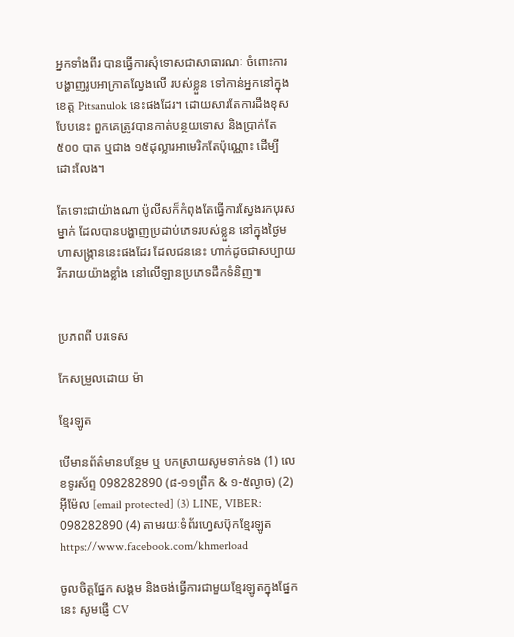អ្នកទាំងពីរ បានធ្វើការសុំទោសជាសាធារណៈ ចំពោះការបង្ហាញរូបអាក្រាតល្វែងលើ របស់ខ្លួន ទៅកាន់អ្នកនៅក្នុងខេត្ដ Pitsanulok នេះផងដែរ។ ដោយសារតែការដឹងខុសបែបនេះ ពួកគេត្រូវបានកាត់បន្ថយទោស និងប្រាក់តែ ៥០០ បាត ឬជាង ១៥ដុល្លារអាមេរិកតែប៉ុណ្ណោះ ដើម្បីដោះលែង។

តែទោះជាយ៉ាងណា ប៉ូលីសក៏កំពុងតែធ្វើការស្វែងរកបុរសម្នាក់ ដែលបានបង្ហាញប្រដាប់ភេទរបស់ខ្លួន នៅក្នុងថ្ងៃមហាសង្ក្រាននេះផងដែរ ដែលជននេះ ហាក់ដូចជាសប្បាយរីករាយយ៉ាងខ្លាំង នៅលើឡានប្រភេទដឹកទំនិញ៕


ប្រភពពី បរទេស

កែសម្រួលដោយ ម៉ា

ខ្មែរឡូត

បើមានព័ត៌មានបន្ថែម ឬ បកស្រាយសូមទាក់ទង (1) លេខទូរស័ព្ទ 098282890 (៨-១១ព្រឹក & ១-៥ល្ងាច) (2) អ៊ីម៉ែល [email protected] (3) LINE, VIBER: 098282890 (4) តាមរយៈទំព័រហ្វេសប៊ុកខ្មែរឡូត https://www.facebook.com/khmerload

ចូលចិត្តផ្នែក សង្គម និងចង់ធ្វើការជាមួយខ្មែរឡូតក្នុងផ្នែកនេះ សូមផ្ញើ CV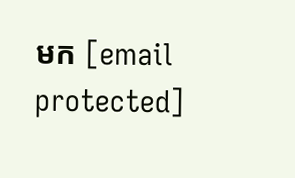មក [email protected]